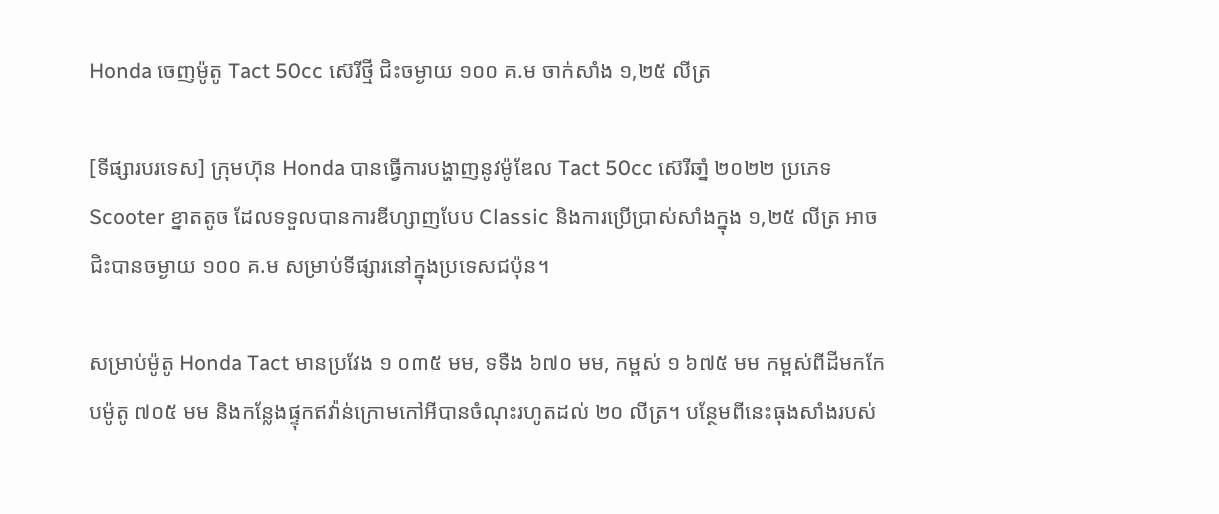Honda ចេញម៉ូតូ Tact 50cc ស៊េរីថ្មី ជិះចម្ងាយ ១០០ គ.ម ចាក់សាំង ១,២៥ លីត្រ

[ទីផ្សារបរទេស] ក្រុមហ៊ុន Honda បានធ្វើការបង្ហាញនូវម៉ូឌែល Tact 50cc ស៊េរីឆាំ្ន ២០២២ ប្រភេទ Scooter ខ្នាតតូច ដែលទទួលបានការឌីហ្សាញបែប Classic និងការប្រើប្រាស់សាំងក្នុង ១,២៥ លីត្រ អាចជិះបានចម្ងាយ ១០០ គ.ម សម្រាប់ទីផ្សារនៅក្នុងប្រទេសជប៉ុន។

សម្រាប់ម៉ូតូ Honda Tact មានប្រវែង ១ ០៣៥ មម, ទទឺង ៦៧០ មម, កម្ពស់ ១ ៦៧៥ មម កម្ពស់ពីដីមកកែបម៉ូតូ ៧០៥ មម និងកន្លែងផ្ទុកឥវ៉ាន់ក្រោមកៅអីបានចំណុះរហូតដល់ ២០ លីត្រ។ បន្ថែមពីនេះធុងសាំងរបស់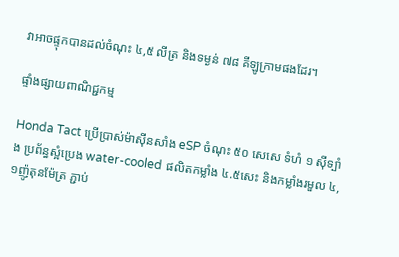វាអាចផ្ទុកបានដល់ចំណុះ ៤,៥ លីត្រ និងទម្ងន់ ៧៨ គីឡូក្រាមផងដែរ។

ផ្ទាំងផ្សាយពាណិជ្ជកម្ម

Honda Tact ប្រើប្រាស់ម៉ាស៊ីនសាំង eSP ចំណុះ ៥០ សេសេ ទំហំ ១ ស៊ីទ្បាំង ប្រព័ន្ធស្អំប្រេង water-cooled ផលិតកម្លាំង ៤.៥សេះ និងកម្លាំងរមួល ៤,១ញ៉ូតុនម៉ែត្រ ភ្ជាប់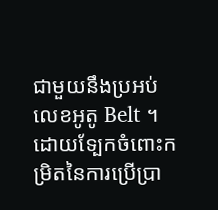ជាមួយនឹងប្រអប់លេខអូតូ Belt ។ ដោយទ្បែកចំពោះកម្រិតនៃការប្រើប្រា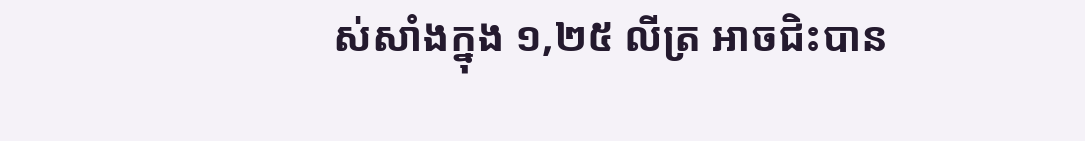ស់សាំងក្នុង ១,២៥ លីត្រ អាចជិះបាន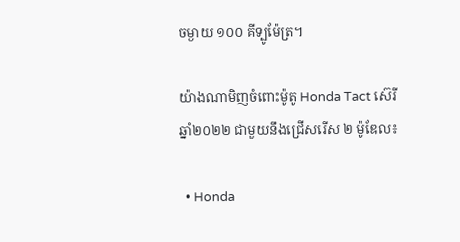ចម្ងាយ ១០០ គីទ្បូម៉ែត្រ។

យ៉ាងណាមិញចំពោះម៉ូតូ Honda Tact ស៊េរីឆ្នាំ២០២២ ជាមួយនឹងជ្រើសរើស ២ ម៉ូឌែល៖

  • Honda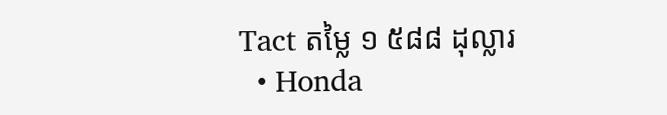Tact តម្លៃ ១ ៥៨៨ ដុល្លារ
  • Honda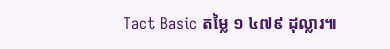Tact Basic តម្លៃ ១ ៤៧៩ ដុល្លារ៕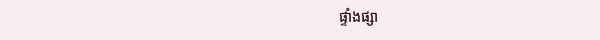ផ្ទាំងផ្សា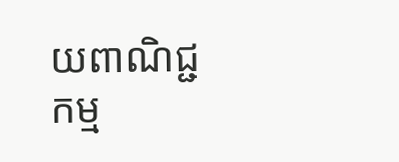យពាណិជ្ជកម្ម